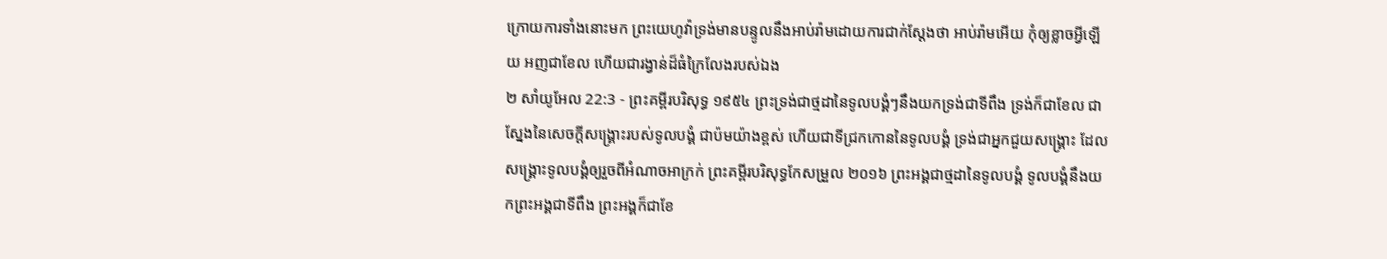ក្រោយការទាំងនោះមក ព្រះយេហូវ៉ាទ្រង់មានបន្ទូលនឹងអាប់រ៉ាមដោយការជាក់ស្តែងថា អាប់រ៉ាមអើយ កុំឲ្យខ្លាចអ្វីឡើយ អញជាខែល ហើយជារង្វាន់ដ៏ធំក្រៃលែងរបស់ឯង
២ សាំយូអែល 22:3 - ព្រះគម្ពីរបរិសុទ្ធ ១៩៥៤ ព្រះទ្រង់ជាថ្មដានៃទូលបង្គំៗនឹងយកទ្រង់ជាទីពឹង ទ្រង់ក៏ជាខែល ជាស្នែងនៃសេចក្ដីសង្គ្រោះរបស់ទូលបង្គំ ជាប៉មយ៉ាងខ្ពស់ ហើយជាទីជ្រកកោននៃទូលបង្គំ ទ្រង់ជាអ្នកជួយសង្គ្រោះ ដែលសង្គ្រោះទូលបង្គំឲ្យរួចពីអំណាចអាក្រក់ ព្រះគម្ពីរបរិសុទ្ធកែសម្រួល ២០១៦ ព្រះអង្គជាថ្មដានៃទូលបង្គំ ទូលបង្គំនឹងយកព្រះអង្គជាទីពឹង ព្រះអង្គក៏ជាខែ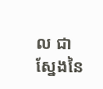ល ជាស្នែងនៃ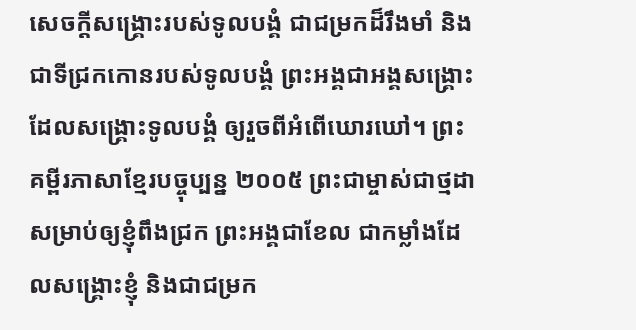សេចក្ដីសង្គ្រោះរបស់ទូលបង្គំ ជាជម្រកដ៏រឹងមាំ និងជាទីជ្រកកោនរបស់ទូលបង្គំ ព្រះអង្គជាអង្គសង្គ្រោះ ដែលសង្គ្រោះទូលបង្គំ ឲ្យរួចពីអំពើឃោរឃៅ។ ព្រះគម្ពីរភាសាខ្មែរបច្ចុប្បន្ន ២០០៥ ព្រះជាម្ចាស់ជាថ្មដាសម្រាប់ឲ្យខ្ញុំពឹងជ្រក ព្រះអង្គជាខែល ជាកម្លាំងដែលសង្គ្រោះខ្ញុំ និងជាជម្រក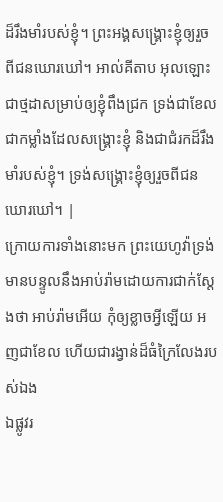ដ៏រឹងមាំរបស់ខ្ញុំ។ ព្រះអង្គសង្គ្រោះខ្ញុំឲ្យរួចពីជនឃោរឃៅ។ អាល់គីតាប អុលឡោះជាថ្មដាសម្រាប់ឲ្យខ្ញុំពឹងជ្រក ទ្រង់ជាខែល ជាកម្លាំងដែលសង្គ្រោះខ្ញុំ និងជាជំរកដ៏រឹងមាំរបស់ខ្ញុំ។ ទ្រង់សង្គ្រោះខ្ញុំឲ្យរួចពីជនឃោរឃៅ។ |
ក្រោយការទាំងនោះមក ព្រះយេហូវ៉ាទ្រង់មានបន្ទូលនឹងអាប់រ៉ាមដោយការជាក់ស្តែងថា អាប់រ៉ាមអើយ កុំឲ្យខ្លាចអ្វីឡើយ អញជាខែល ហើយជារង្វាន់ដ៏ធំក្រៃលែងរបស់ឯង
ឯផ្លូវរ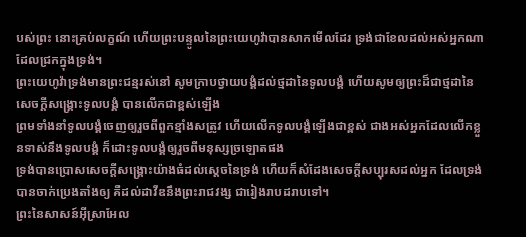បស់ព្រះ នោះគ្រប់លក្ខណ៍ ហើយព្រះបន្ទូលនៃព្រះយេហូវ៉ាបានសាកមើលដែរ ទ្រង់ជាខែលដល់អស់អ្នកណាដែលជ្រកក្នុងទ្រង់។
ព្រះយេហូវ៉ាទ្រង់មានព្រះជន្មរស់នៅ សូមក្រាបថ្វាយបង្គំដល់ថ្មដានៃទូលបង្គំ ហើយសូមឲ្យព្រះដ៏ជាថ្មដានៃសេចក្ដីសង្គ្រោះទូលបង្គំ បានលើកជាខ្ពស់ឡើង
ព្រមទាំងនាំទូលបង្គំចេញឲ្យរួចពីពួកខ្មាំងសត្រូវ ហើយលើកទូលបង្គំឡើងជាខ្ពស់ ជាងអស់អ្នកដែលលើកខ្លួនទាស់នឹងទូលបង្គំ ក៏ដោះទូលបង្គំឲ្យរួចពីមនុស្សច្រឡោតផង
ទ្រង់បានប្រោសសេចក្ដីសង្គ្រោះយ៉ាងធំដល់ស្តេចនៃទ្រង់ ហើយក៏សំដែងសេចក្ដីសប្បុរសដល់អ្នក ដែលទ្រង់បានចាក់ប្រេងតាំងឲ្យ គឺដល់ដាវីឌនឹងព្រះរាជវង្ស ជារៀងរាបដរាបទៅ។
ព្រះនៃសាសន៍អ៊ីស្រាអែល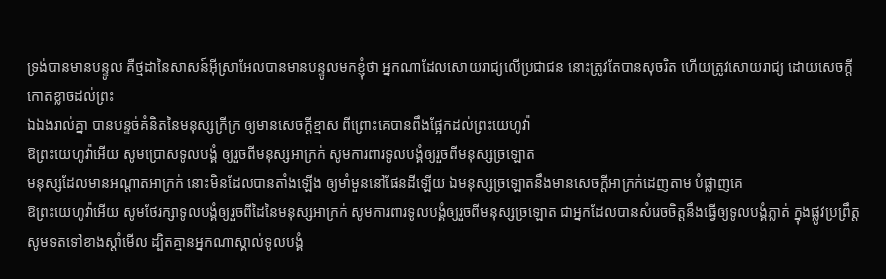ទ្រង់បានមានបន្ទូល គឺថ្មដានៃសាសន៍អ៊ីស្រាអែលបានមានបន្ទូលមកខ្ញុំថា អ្នកណាដែលសោយរាជ្យលើប្រជាជន នោះត្រូវតែបានសុចរិត ហើយត្រូវសោយរាជ្យ ដោយសេចក្ដីកោតខ្លាចដល់ព្រះ
ឯឯងរាល់គ្នា បានបន្ទច់គំនិតនៃមនុស្សក្រីក្រ ឲ្យមានសេចក្ដីខ្មាស ពីព្រោះគេបានពឹងផ្អែកដល់ព្រះយេហូវ៉ា
ឱព្រះយេហូវ៉ាអើយ សូមប្រោសទូលបង្គំ ឲ្យរួចពីមនុស្សអាក្រក់ សូមការពារទូលបង្គំឲ្យរួចពីមនុស្សច្រឡោត
មនុស្សដែលមានអណ្តាតអាក្រក់ នោះមិនដែលបានតាំងឡើង ឲ្យមាំមួននៅផែនដីឡើយ ឯមនុស្សច្រឡោតនឹងមានសេចក្ដីអាក្រក់ដេញតាម បំផ្លាញគេ
ឱព្រះយេហូវ៉ាអើយ សូមថែរក្សាទូលបង្គំឲ្យរួចពីដៃនៃមនុស្សអាក្រក់ សូមការពារទូលបង្គំឲ្យរួចពីមនុស្សច្រឡោត ជាអ្នកដែលបានសំរេចចិត្តនឹងធ្វើឲ្យទូលបង្គំភ្លាត់ ក្នុងផ្លូវប្រព្រឹត្ត
សូមទតទៅខាងស្តាំមើល ដ្បិតគ្មានអ្នកណាស្គាល់ទូលបង្គំ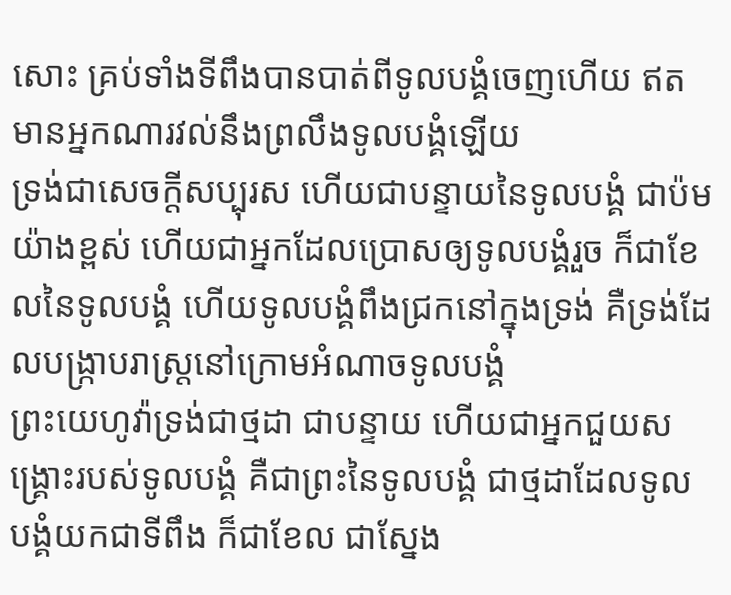សោះ គ្រប់ទាំងទីពឹងបានបាត់ពីទូលបង្គំចេញហើយ ឥតមានអ្នកណារវល់នឹងព្រលឹងទូលបង្គំឡើយ
ទ្រង់ជាសេចក្ដីសប្បុរស ហើយជាបន្ទាយនៃទូលបង្គំ ជាប៉មយ៉ាងខ្ពស់ ហើយជាអ្នកដែលប្រោសឲ្យទូលបង្គំរួច ក៏ជាខែលនៃទូលបង្គំ ហើយទូលបង្គំពឹងជ្រកនៅក្នុងទ្រង់ គឺទ្រង់ដែលបង្ក្រាបរាស្ត្រនៅក្រោមអំណាចទូលបង្គំ
ព្រះយេហូវ៉ាទ្រង់ជាថ្មដា ជាបន្ទាយ ហើយជាអ្នកជួយសង្គ្រោះរបស់ទូលបង្គំ គឺជាព្រះនៃទូលបង្គំ ជាថ្មដាដែលទូលបង្គំយកជាទីពឹង ក៏ជាខែល ជាស្នែង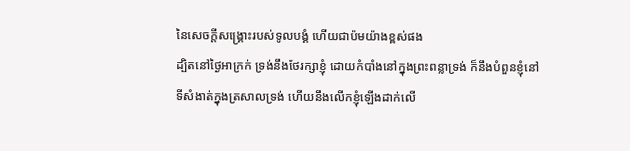នៃសេចក្ដីសង្គ្រោះរបស់ទូលបង្គំ ហើយជាប៉មយ៉ាងខ្ពស់ផង
ដ្បិតនៅថ្ងៃអាក្រក់ ទ្រង់នឹងថែរក្សាខ្ញុំ ដោយកំបាំងនៅក្នុងព្រះពន្លាទ្រង់ ក៏នឹងបំពួនខ្ញុំនៅទីសំងាត់ក្នុងត្រសាលទ្រង់ ហើយនឹងលើកខ្ញុំឡើងដាក់លើ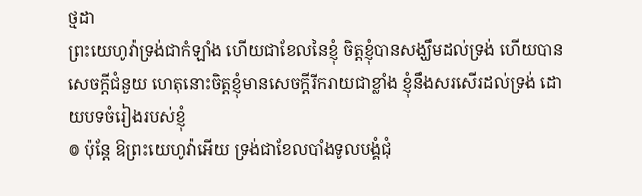ថ្មដា
ព្រះយេហូវ៉ាទ្រង់ជាកំឡាំង ហើយជាខែលនៃខ្ញុំ ចិត្តខ្ញុំបានសង្ឃឹមដល់ទ្រង់ ហើយបានសេចក្ដីជំនួយ ហេតុនោះចិត្តខ្ញុំមានសេចក្ដីរីករាយជាខ្លាំង ខ្ញុំនឹងសរសើរដល់ទ្រង់ ដោយបទចំរៀងរបស់ខ្ញុំ
៙ ប៉ុន្តែ ឱព្រះយេហូវ៉ាអើយ ទ្រង់ជាខែលបាំងទូលបង្គំជុំ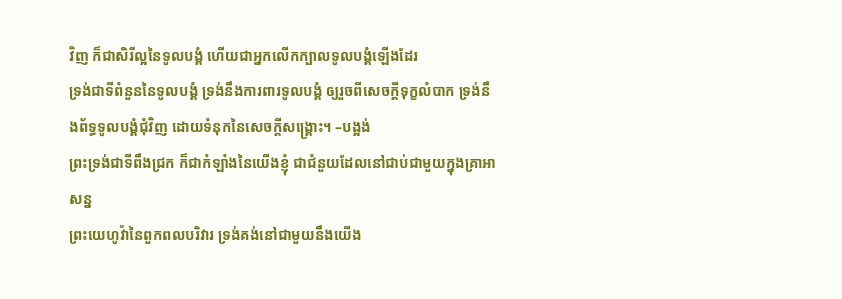វិញ ក៏ជាសិរីល្អនៃទូលបង្គំ ហើយជាអ្នកលើកក្បាលទូលបង្គំឡើងដែរ
ទ្រង់ជាទីពំនួននៃទូលបង្គំ ទ្រង់នឹងការពារទូលបង្គំ ឲ្យរួចពីសេចក្ដីទុក្ខលំបាក ទ្រង់នឹងព័ទ្ធទូលបង្គំជុំវិញ ដោយទំនុកនៃសេចក្ដីសង្គ្រោះ។ –បង្អង់
ព្រះទ្រង់ជាទីពឹងជ្រក ក៏ជាកំឡាំងនៃយើងខ្ញុំ ជាជំនួយដែលនៅជាប់ជាមួយក្នុងគ្រាអាសន្ន
ព្រះយេហូវ៉ានៃពួកពលបរិវារ ទ្រង់គង់នៅជាមួយនឹងយើង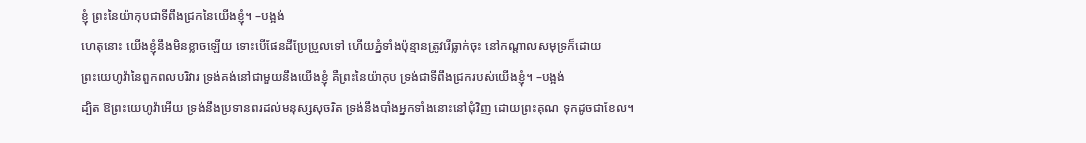ខ្ញុំ ព្រះនៃយ៉ាកុបជាទីពឹងជ្រកនៃយើងខ្ញុំ។ –បង្អង់
ហេតុនោះ យើងខ្ញុំនឹងមិនខ្លាចឡើយ ទោះបើផែនដីប្រែប្រួលទៅ ហើយភ្នំទាំងប៉ុន្មានត្រូវរើធ្លាក់ចុះ នៅកណ្តាលសមុទ្រក៏ដោយ
ព្រះយេហូវ៉ានៃពួកពលបរិវារ ទ្រង់គង់នៅជាមួយនឹងយើងខ្ញុំ គឺព្រះនៃយ៉ាកុប ទ្រង់ជាទីពឹងជ្រករបស់យើងខ្ញុំ។ –បង្អង់
ដ្បិត ឱព្រះយេហូវ៉ាអើយ ទ្រង់នឹងប្រទានពរដល់មនុស្សសុចរិត ទ្រង់នឹងបាំងអ្នកទាំងនោះនៅជុំវិញ ដោយព្រះគុណ ទុកដូចជាខែល។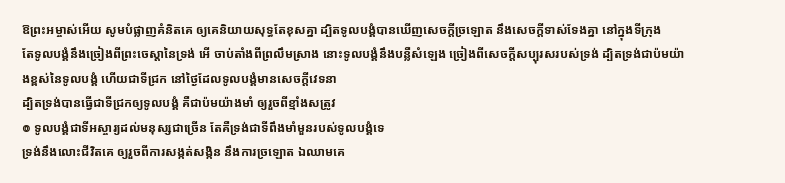ឱព្រះអម្ចាស់អើយ សូមបំផ្លាញគំនិតគេ ឲ្យគេនិយាយសុទ្ធតែខុសគ្នា ដ្បិតទូលបង្គំបានឃើញសេចក្ដីច្រឡោត នឹងសេចក្ដីទាស់ទែងគ្នា នៅក្នុងទីក្រុង
តែទូលបង្គំនឹងច្រៀងពីព្រះចេស្តានៃទ្រង់ អើ ចាប់តាំងពីព្រលឹមស្រាង នោះទូលបង្គំនឹងបន្លឺសំឡេង ច្រៀងពីសេចក្ដីសប្បុរសរបស់ទ្រង់ ដ្បិតទ្រង់ជាប៉មយ៉ាងខ្ពស់នៃទូលបង្គំ ហើយជាទីជ្រក នៅថ្ងៃដែលទូលបង្គំមានសេចក្ដីវេទនា
ដ្បិតទ្រង់បានធ្វើជាទីជ្រកឲ្យទូលបង្គំ គឺជាប៉មយ៉ាងមាំ ឲ្យរួចពីខ្មាំងសត្រូវ
៙ ទូលបង្គំជាទីអស្ចារ្យដល់មនុស្សជាច្រើន តែគឺទ្រង់ជាទីពឹងមាំមួនរបស់ទូលបង្គំទេ
ទ្រង់នឹងលោះជីវិតគេ ឲ្យរួចពីការសង្កត់សង្កិន នឹងការច្រឡោត ឯឈាមគេ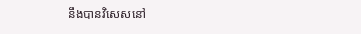នឹងបានវិសេសនៅ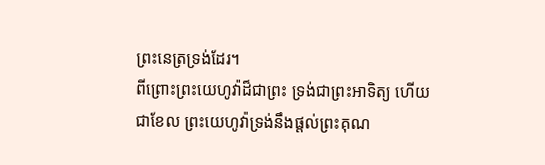ព្រះនេត្រទ្រង់ដែរ។
ពីព្រោះព្រះយេហូវ៉ាដ៏ជាព្រះ ទ្រង់ជាព្រះអាទិត្យ ហើយជាខែល ព្រះយេហូវ៉ាទ្រង់នឹងផ្តល់ព្រះគុណ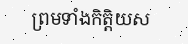ព្រមទាំងកិត្តិយស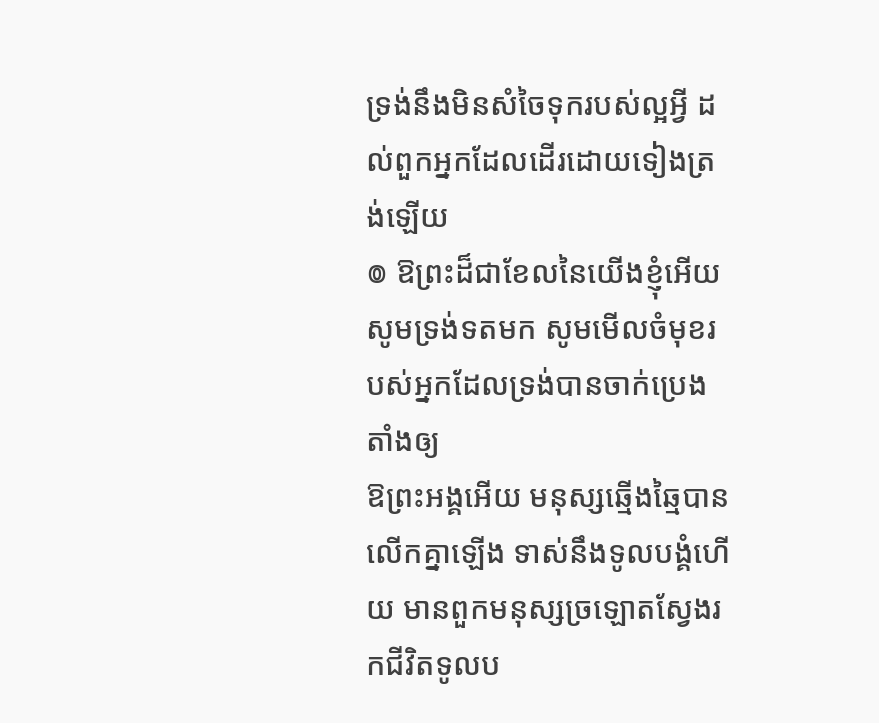ទ្រង់នឹងមិនសំចៃទុករបស់ល្អអ្វី ដល់ពួកអ្នកដែលដើរដោយទៀងត្រង់ឡើយ
៙ ឱព្រះដ៏ជាខែលនៃយើងខ្ញុំអើយ សូមទ្រង់ទតមក សូមមើលចំមុខរបស់អ្នកដែលទ្រង់បានចាក់ប្រេងតាំងឲ្យ
ឱព្រះអង្គអើយ មនុស្សឆ្មើងឆ្មៃបានលើកគ្នាឡើង ទាស់នឹងទូលបង្គំហើយ មានពួកមនុស្សច្រឡោតស្វែងរកជីវិតទូលប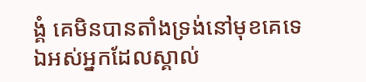ង្គំ គេមិនបានតាំងទ្រង់នៅមុខគេទេ
ឯអស់អ្នកដែលស្គាល់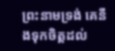ព្រះនាមទ្រង់ គេនឹងទុកចិត្តដល់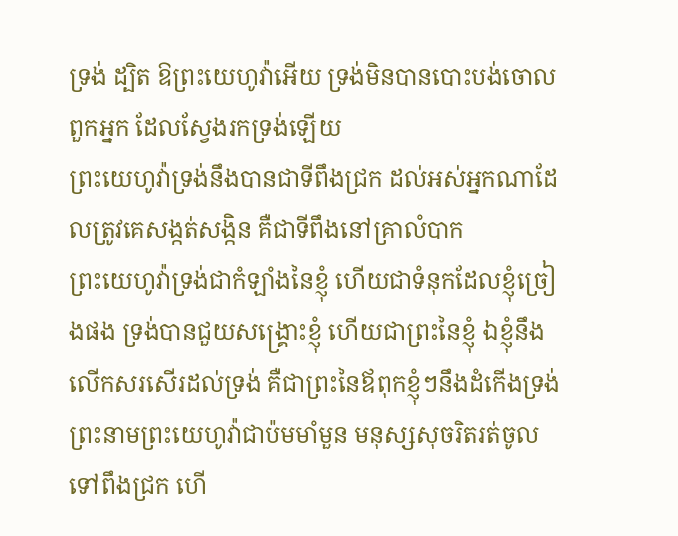ទ្រង់ ដ្បិត ឱព្រះយេហូវ៉ាអើយ ទ្រង់មិនបានបោះបង់ចោលពួកអ្នក ដែលស្វែងរកទ្រង់ឡើយ
ព្រះយេហូវ៉ាទ្រង់នឹងបានជាទីពឹងជ្រក ដល់អស់អ្នកណាដែលត្រូវគេសង្កត់សង្កិន គឺជាទីពឹងនៅគ្រាលំបាក
ព្រះយេហូវ៉ាទ្រង់ជាកំឡាំងនៃខ្ញុំ ហើយជាទំនុកដែលខ្ញុំច្រៀងផង ទ្រង់បានជួយសង្គ្រោះខ្ញុំ ហើយជាព្រះនៃខ្ញុំ ឯខ្ញុំនឹងលើកសរសើរដល់ទ្រង់ គឺជាព្រះនៃឪពុកខ្ញុំៗនឹងដំកើងទ្រង់
ព្រះនាមព្រះយេហូវ៉ាជាប៉មមាំមួន មនុស្សសុចរិតរត់ចូលទៅពឹងជ្រក ហើ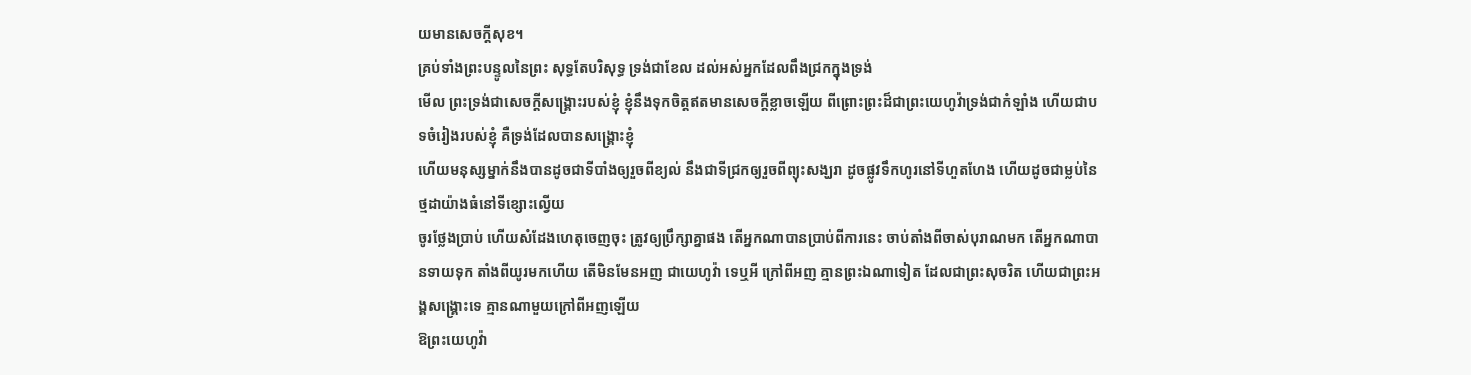យមានសេចក្ដីសុខ។
គ្រប់ទាំងព្រះបន្ទូលនៃព្រះ សុទ្ធតែបរិសុទ្ធ ទ្រង់ជាខែល ដល់អស់អ្នកដែលពឹងជ្រកក្នុងទ្រង់
មើល ព្រះទ្រង់ជាសេចក្ដីសង្គ្រោះរបស់ខ្ញុំ ខ្ញុំនឹងទុកចិត្តឥតមានសេចក្ដីខ្លាចឡើយ ពីព្រោះព្រះដ៏ជាព្រះយេហូវ៉ាទ្រង់ជាកំឡាំង ហើយជាបទចំរៀងរបស់ខ្ញុំ គឺទ្រង់ដែលបានសង្គ្រោះខ្ញុំ
ហើយមនុស្សម្នាក់នឹងបានដូចជាទីបាំងឲ្យរួចពីខ្យល់ នឹងជាទីជ្រកឲ្យរួចពីព្យុះសង្ឃរា ដូចផ្លូវទឹកហូរនៅទីហួតហែង ហើយដូចជាម្លប់នៃថ្មដាយ៉ាងធំនៅទីខ្សោះល្វើយ
ចូរថ្លែងប្រាប់ ហើយសំដែងហេតុចេញចុះ ត្រូវឲ្យប្រឹក្សាគ្នាផង តើអ្នកណាបានប្រាប់ពីការនេះ ចាប់តាំងពីចាស់បុរាណមក តើអ្នកណាបានទាយទុក តាំងពីយូរមកហើយ តើមិនមែនអញ ជាយេហូវ៉ា ទេឬអី ក្រៅពីអញ គ្មានព្រះឯណាទៀត ដែលជាព្រះសុចរិត ហើយជាព្រះអង្គសង្គ្រោះទេ គ្មានណាមួយក្រៅពីអញឡើយ
ឱព្រះយេហូវ៉ា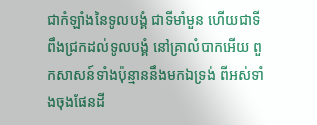ជាកំឡាំងនៃទូលបង្គំ ជាទីមាំមួន ហើយជាទីពឹងជ្រកដល់ទូលបង្គំ នៅគ្រាលំបាកអើយ ពួកសាសន៍ទាំងប៉ុន្មាននឹងមកឯទ្រង់ ពីអស់ទាំងចុងផែនដី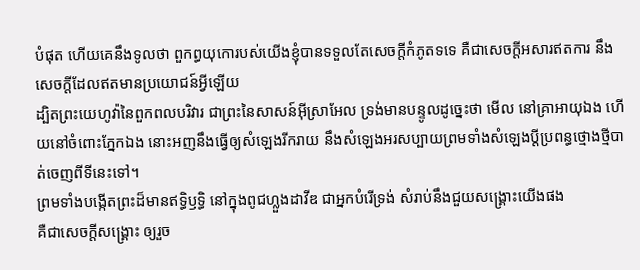បំផុត ហើយគេនឹងទូលថា ពួកព្ធយុកោរបស់យើងខ្ញុំបានទទួលតែសេចក្ដីកំភូតទទេ គឺជាសេចក្ដីអសារឥតការ នឹងសេចក្ដីដែលឥតមានប្រយោជន៍អ្វីឡើយ
ដ្បិតព្រះយេហូវ៉ានៃពួកពលបរិវារ ជាព្រះនៃសាសន៍អ៊ីស្រាអែល ទ្រង់មានបន្ទូលដូច្នេះថា មើល នៅគ្រាអាយុឯង ហើយនៅចំពោះភ្នែកឯង នោះអញនឹងធ្វើឲ្យសំឡេងរីករាយ នឹងសំឡេងអរសប្បាយព្រមទាំងសំឡេងប្ដីប្រពន្ធថ្មោងថ្មីបាត់ចេញពីទីនេះទៅ។
ព្រមទាំងបង្កើតព្រះដ៏មានឥទ្ធិឫទ្ធិ នៅក្នុងពូជហ្លួងដាវីឌ ជាអ្នកបំរើទ្រង់ សំរាប់នឹងជួយសង្គ្រោះយើងផង
គឺជាសេចក្ដីសង្គ្រោះ ឲ្យរួច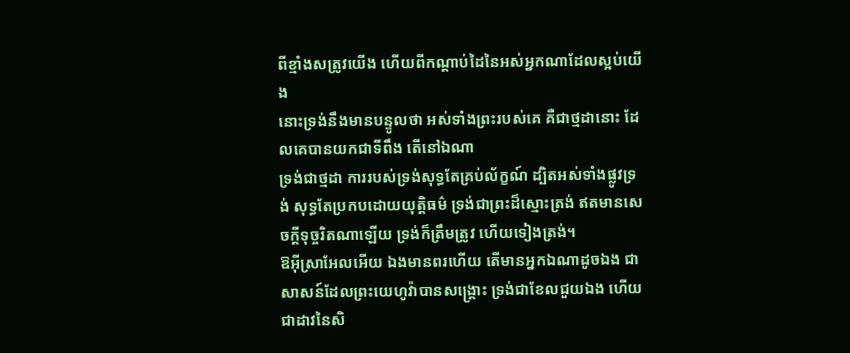ពីខ្មាំងសត្រូវយើង ហើយពីកណ្តាប់ដៃនៃអស់អ្នកណាដែលស្អប់យើង
នោះទ្រង់នឹងមានបន្ទូលថា អស់ទាំងព្រះរបស់គេ គឺជាថ្មដានោះ ដែលគេបានយកជាទីពឹង តើនៅឯណា
ទ្រង់ជាថ្មដា ការរបស់ទ្រង់សុទ្ធតែគ្រប់ល័ក្ខណ៍ ដ្បិតអស់ទាំងផ្លូវទ្រង់ សុទ្ធតែប្រកបដោយយុត្តិធម៌ ទ្រង់ជាព្រះដ៏ស្មោះត្រង់ ឥតមានសេចក្ដីទុច្ចរិតណាឡើយ ទ្រង់ក៏ត្រឹមត្រូវ ហើយទៀងត្រង់។
ឱអ៊ីស្រាអែលអើយ ឯងមានពរហើយ តើមានអ្នកឯណាដូចឯង ជាសាសន៍ដែលព្រះយេហូវ៉ាបានសង្គ្រោះ ទ្រង់ជាខែលជួយឯង ហើយជាដាវនៃសិ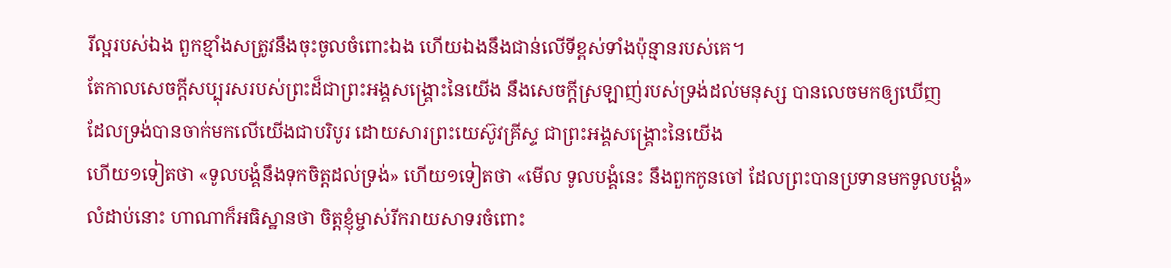រីល្អរបស់ឯង ពួកខ្មាំងសត្រូវនឹងចុះចូលចំពោះឯង ហើយឯងនឹងជាន់លើទីខ្ពស់ទាំងប៉ុន្មានរបស់គេ។
តែកាលសេចក្ដីសប្បុរសរបស់ព្រះដ៏ជាព្រះអង្គសង្គ្រោះនៃយើង នឹងសេចក្ដីស្រឡាញ់របស់ទ្រង់ដល់មនុស្ស បានលេចមកឲ្យឃើញ
ដែលទ្រង់បានចាក់មកលើយើងជាបរិបូរ ដោយសារព្រះយេស៊ូវគ្រីស្ទ ជាព្រះអង្គសង្គ្រោះនៃយើង
ហើយ១ទៀតថា «ទូលបង្គំនឹងទុកចិត្តដល់ទ្រង់» ហើយ១ទៀតថា «មើល ទូលបង្គំនេះ នឹងពួកកូនចៅ ដែលព្រះបានប្រទានមកទូលបង្គំ»
លំដាប់នោះ ហាណាក៏អធិស្ឋានថា ចិត្តខ្ញុំម្ចាស់រីករាយសាទរចំពោះ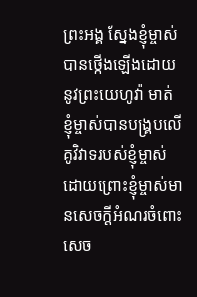ព្រះអង្គ ស្នែងខ្ញុំម្ចាស់បានថ្កើងឡើងដោយនូវព្រះយេហូវ៉ា មាត់ខ្ញុំម្ចាស់បានបង្គ្របលើគូវិវាទរបស់ខ្ញុំម្ចាស់ ដោយព្រោះខ្ញុំម្ចាស់មានសេចក្ដីអំណរចំពោះសេច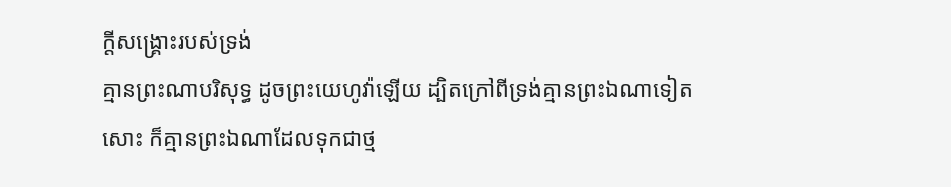ក្ដីសង្គ្រោះរបស់ទ្រង់
គ្មានព្រះណាបរិសុទ្ធ ដូចព្រះយេហូវ៉ាឡើយ ដ្បិតក្រៅពីទ្រង់គ្មានព្រះឯណាទៀតសោះ ក៏គ្មានព្រះឯណាដែលទុកជាថ្ម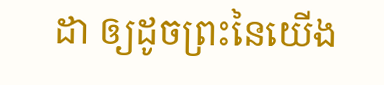ដា ឲ្យដូចព្រះនៃយើង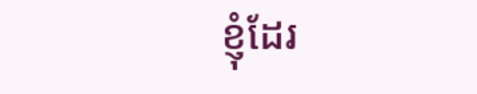ខ្ញុំដែរ